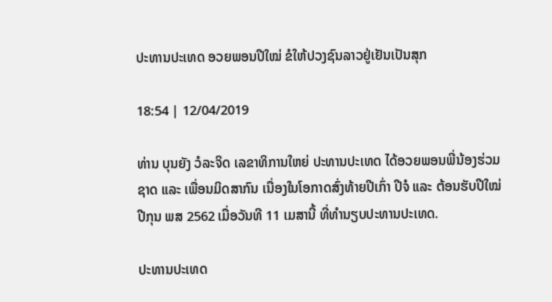ປະທານປະເທດ ອວຍພອນປີໃໝ່ ຂໍໃຫ້ປວງຊົນລາວຢູ່ເຢັນເປັນສຸກ

18:54 | 12/04/2019

ທ່ານ ບຸນຍັງ ວໍລະຈິດ ເລຂາທິການໃຫຍ່ ປະທານປະເທດ ໄດ້ອວຍພອນພີ່ນ້ອງຮ່ວມຊາດ ແລະ ເພື່ອນມິດສາກົນ ເນື່ອງໃນໂອກາດສົ່ງທ້າຍປີເກົ່າ ປີຈໍ ແລະ ຕ້ອນຮັບປີໃໝ່ ປີກຸນ ພສ 2562 ເມື່ອວັນທີ 11 ເມສານີ້ ທີ່ທຳນຽບປະທານປະເທດ.

ປະທານປະເທດ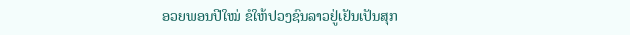ອວຍພອນປີໃໝ່ ຂໍໃຫ້ປວງຊົນລາວຢູ່ເຢັນເປັນສຸກ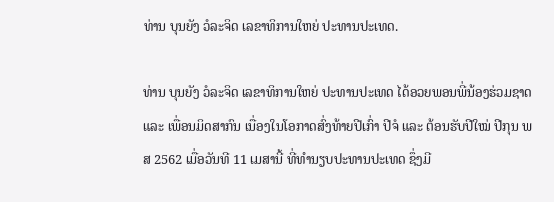ທ່ານ ບຸນຍັງ ວໍລະຈິດ ເລຂາທິການໃຫຍ່ ປະທານປະເທດ.

ທ່ານ ບຸນຍັງ ວໍລະຈິດ ເລຂາທິການໃຫຍ່ ປະທານປະເທດ ໄດ້ອວຍພອນພີ່ນ້ອງຮ່ວມຊາດ ແລະ ເພື່ອນມິດສາກົນ ເນື່ອງໃນໂອກາດສົ່ງທ້າຍປີເກົ່າ ປີຈໍ ແລະ ຕ້ອນຮັບປີໃໝ່ ປີກຸນ ພສ 2562 ເມື່ອວັນທີ 11 ເມສານີ້ ທີ່ທຳນຽບປະທານປະເທດ ຊຶ່ງມີ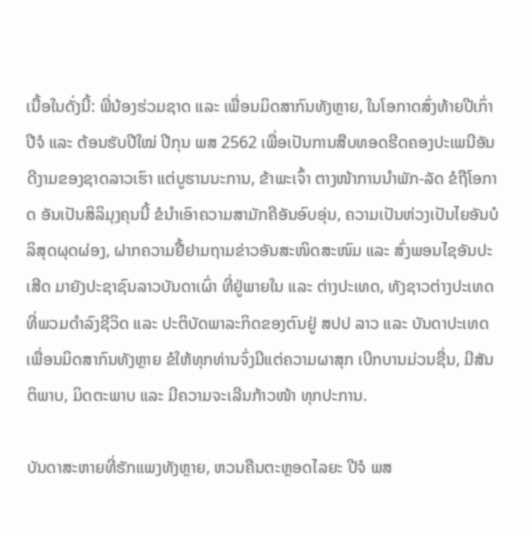ເນື້ອໃນດັ່ງນີ້: ພີ່ນ້ອງຮ່ວມຊາດ ແລະ ເພື່ອນມິດສາກົນທັງຫຼາຍ, ໃນໂອກາດສົ່ງທ້າຍປີເກົ່າ ປີຈໍ ແລະ ຕ້ອນຮັບປີໃໝ່ ປີກຸນ ພສ 2562 ເພື່ອເປັນການສືບທອດຮີດຄອງປະເພນີອັນດີງາມຂອງຊາດລາວເຮົາ ແຕ່ບູຮານນະການ, ຂ້າພະເຈົ້າ ຕາງໜ້າການນໍາພັກ-ລັດ ຂໍຖືໂອກາດ ອັນເປັນສິລິມຸງຄຸນນີ້ ຂໍນໍາເອົາຄວາມສາມັກຄີອັນອົບອຸ່ນ, ຄວາມເປັນຫ່ວງເປັນໄຍອັນບໍລິສຸດຜຸດຜ່ອງ, ຝາກຄວາມຢື້ຢາມຖາມຂ່າວອັນສະໜິດສະໜົມ ແລະ ສົ່ງພອນໄຊອັນປະເສີດ ມາຍັງປະຊາຊົນລາວບັນດາເຜົ່າ ທີ່ຢູ່ພາຍໃນ ແລະ ຕ່າງປະເທດ, ທັງຊາວຕ່າງປະເທດ ທີ່ພວມດໍາລົງຊີວິດ ແລະ ປະຕິບັດພາລະກິດຂອງຕົນຢູ່ ສປປ ລາວ ແລະ ບັນດາປະເທດເພື່ອນມິດສາກົນທັງຫຼາຍ ຂໍໃຫ້ທຸກທ່ານຈົ່ງມີແຕ່ຄວາມຜາສຸກ ເບີກບານມ່ວນຊື່ນ, ມີສັນຕິພາບ, ມິດຕະພາບ ແລະ ມີຄວາມຈະເລີນກ້າວໜ້າ ທຸກປະການ.

ບັນດາສະຫາຍທີ່ຮັກແພງທັງຫຼາຍ, ຫວນຄືນຕະຫຼອດໄລຍະ ປີຈໍ ພສ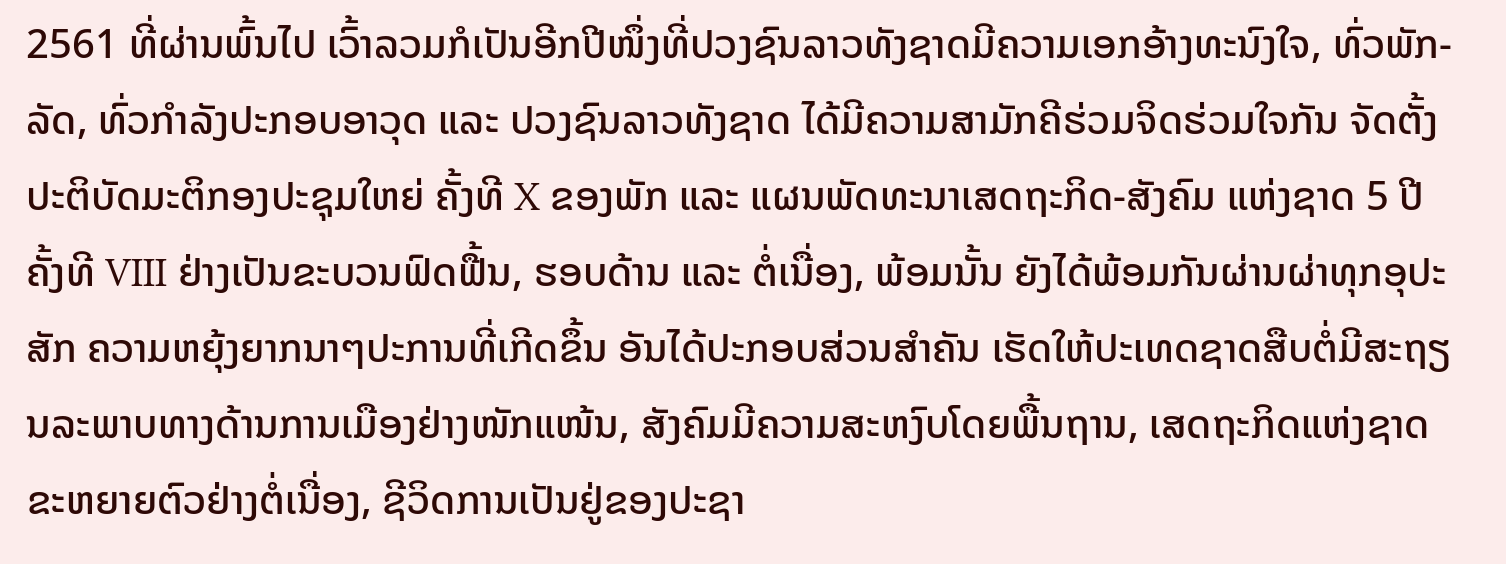2561 ທີ່ຜ່ານພົ້ນໄປ ເວົ້າລວມກໍເປັນອີກປີໜຶ່ງທີ່ປວງຊົນລາວທັງຊາດມີຄວາມເອກອ້າງທະນົງໃຈ, ທົ່ວພັກ-ລັດ, ທົ່ວກໍາລັງປະກອບອາວຸດ ແລະ ປວງຊົນລາວທັງຊາດ ໄດ້ມີຄວາມສາມັກຄີຮ່ວມຈິດຮ່ວມໃຈກັນ ຈັດຕັ້ງປະຕິບັດມະຕິກອງປະຊຸມໃຫຍ່ ຄັ້ງທີ X ຂອງພັກ ແລະ ແຜນພັດທະນາເສດຖະກິດ-ສັງຄົມ ແຫ່ງຊາດ 5 ປີ ຄັ້ງທີ VIII ຢ່າງເປັນຂະບວນຟົດຟື້ນ, ຮອບດ້ານ ແລະ ຕໍ່ເນື່ອງ, ພ້ອມນັ້ນ ຍັງໄດ້ພ້ອມກັນຜ່ານຜ່າທຸກອຸປະສັກ ຄວາມຫຍຸ້ງຍາກນາໆປະການທີ່ເກີດຂຶ້ນ ອັນໄດ້ປະກອບສ່ວນສໍາຄັນ ເຮັດໃຫ້ປະເທດຊາດສືບຕໍ່ມີສະຖຽນລະພາບທາງດ້ານການເມືອງຢ່າງໜັກແໜ້ນ, ສັງຄົມມີຄວາມສະຫງົບໂດຍພື້ນຖານ, ເສດຖະກິດແຫ່ງຊາດຂະຫຍາຍຕົວຢ່າງຕໍ່ເນື່ອງ, ຊີວິດການເປັນຢູ່ຂອງປະຊາ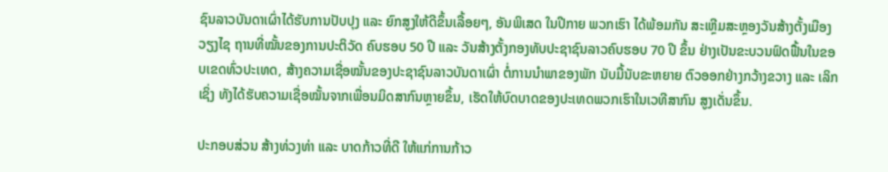ຊົນລາວບັນດາເຜົ່າໄດ້ຮັບການປັບປຸງ ແລະ ຍົກສູງໃຫ້ດີຂຶ້ນເລື້ອຍໆ, ອັນພິເສດ ໃນປີກາຍ ພວກເຮົາ ໄດ້ພ້ອມກັນ ສະເຫຼີມສະຫຼອງວັນສ້າງຕັ້ງເມືອງວຽງໄຊ ຖານທີ່ໝັ້ນຂອງການປະຕິວັດ ຄົບຮອບ 50 ປີ ແລະ ວັນສ້າງຕັ້ງກອງທັບປະຊາຊົນລາວຄົບຮອບ 70 ປີ ຂຶ້ນ ຢ່າງເປັນຂະບວນຟົດຟື້ນໃນຂອບເຂດທົ່ວປະເທດ, ສ້າງຄວາມເຊື່ອໝັ້ນຂອງປະຊາຊົນລາວບັນດາເຜົ່າ ຕໍ່ການນໍາພາຂອງພັກ ນັບມື້ນັບຂະຫຍາຍ ຕົວອອກຢ່າງກວ້າງຂວາງ ແລະ ເລິກເຊິ່ງ ທັງໄດ້ຮັບຄວາມເຊື່ອໝັ້ນຈາກເພື່ອນມິດສາກົນຫຼາຍຂຶ້ນ, ເຮັດໃຫ້ບົດບາດຂອງປະເທດພວກເຮົາໃນເວທີສາກົນ ສູງເດັ່ນຂຶ້ນ.

ປະກອບສ່ວນ ສ້າງທ່ວງທ່າ ແລະ ບາດກ້າວທີ່ດີ ໃຫ້ແກ່ການກ້າວ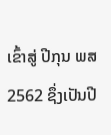ເຂົ້າສູ່ ປີກຸນ ພສ 2562 ຊຶ່ງເປັນປີ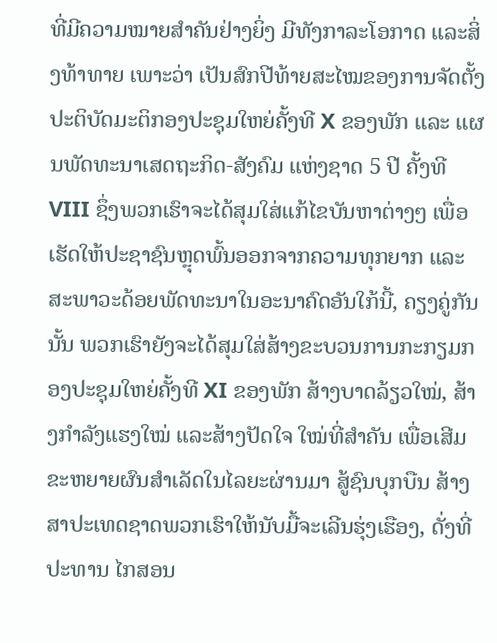ທີ່ມີຄວາມໝາຍສໍາຄັນຢ່າງຍິ່ງ ມີທັງກາລະໂອກາດ ແລະສິ່ງທ້າທາຍ ເພາະວ່າ ເປັນສົກປີທ້າຍສະໄໝຂອງການຈັດຕັ້ງປະຕິບັດມະຕິກອງປະຊຸມໃຫຍ່ຄັ້ງທີ X ຂອງພັກ ແລະ ແຜນພັດທະນາເສດຖະກິດ-ສັງຄົມ ແຫ່ງຊາດ 5 ປີ ຄັ້ງທີ VIII ຊຶ່ງພວກເຮົາຈະໄດ້ສຸມໃສ່ແກ້ໄຂບັນຫາຕ່າງໆ ເພື່ອເຮັດໃຫ້ປະຊາຊົນຫຼຸດພົ້ນອອກຈາກຄວາມທຸກຍາກ ແລະ ສະພາວະດ້ອຍພັດທະນາໃນອະນາຄົດອັນໃກ້ນີ້, ຄຽງຄູ່ກັນນັ້ນ ພວກເຮົາຍັງຈະໄດ້ສຸມໃສ່ສ້າງຂະບວນການກະກຽມກອງປະຊຸມໃຫຍ່ຄັ້ງທີ XI ຂອງພັກ ສ້າງບາດລ້ຽວໃໝ່, ສ້າງກໍາລັງແຮງໃໝ່ ແລະສ້າງປັດໃຈ ໃໝ່ທີ່ສໍາຄັນ ເພື່ອເສີມຂະຫຍາຍຜົນສໍາເລັດໃນໄລຍະຜ່ານມາ ສູ້ຊົນບຸກບືນ ສ້າງສາປະເທດຊາດພວກເຮົາໃຫ້ນັບມື້ຈະເລີນຮຸ່ງເຮືອງ, ດັ່ງທີ່ ປະທານ ໄກສອນ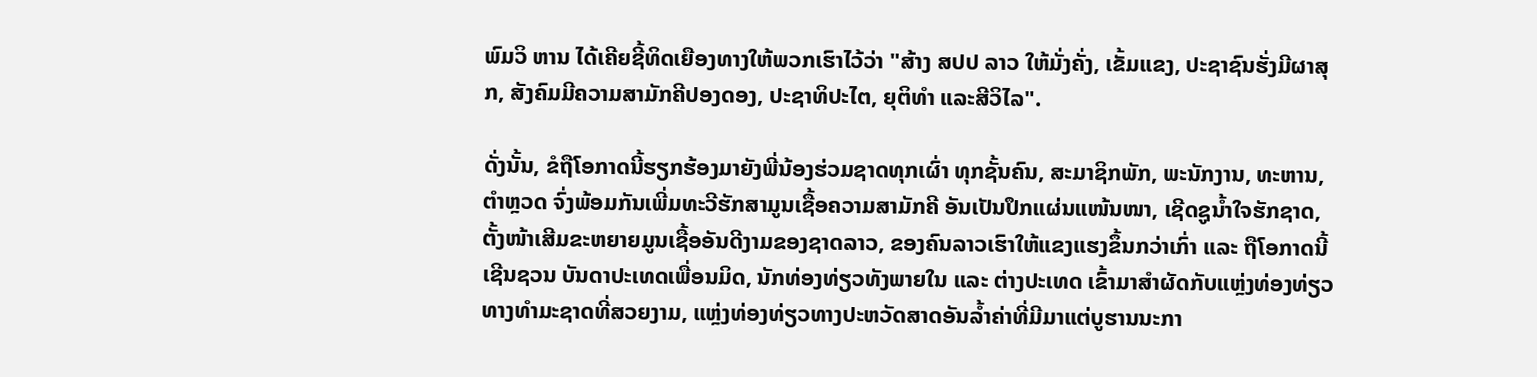ພົມວິ ຫານ ໄດ້ເຄີຍຊີ້ທິດເຍືອງທາງໃຫ້ພວກເຮົາໄວ້ວ່າ "ສ້າງ ສປປ ລາວ ໃຫ້ມັ່ງຄັ່ງ, ເຂັ້ມແຂງ, ປະຊາຊົນຮັ່ງມີຜາສຸກ, ສັງຄົມມີຄວາມສາມັກຄີປອງດອງ, ປະຊາທິປະໄຕ, ຍຸຕິທໍາ ແລະສີວິໄລ".

ດັ່ງນັ້ນ, ຂໍຖືໂອກາດນີ້ຮຽກຮ້ອງມາຍັງພີ່ນ້ອງຮ່ວມຊາດທຸກເຜົ່າ ທຸກຊັ້ນຄົນ, ສະມາຊິກພັກ, ພະນັກງານ, ທະຫານ, ຕໍາຫຼວດ ຈົ່ງພ້ອມກັນເພີ່ມທະວີຮັກສາມູນເຊື້ອຄວາມສາມັກຄີ ອັນເປັນປຶກແຜ່ນແໜ້ນໜາ, ເຊີດຊູນໍ້າໃຈຮັກຊາດ, ຕັ້ງໜ້າເສີມຂະຫຍາຍມູນເຊື້ອອັນດີງາມຂອງຊາດລາວ, ຂອງຄົນລາວເຮົາໃຫ້ແຂງແຮງຂຶ້ນກວ່າເກົ່າ ແລະ ຖືໂອກາດນີ້ ເຊີນຊວນ ບັນດາປະເທດເພື່ອນມິດ, ນັກທ່ອງທ່ຽວທັງພາຍໃນ ແລະ ຕ່າງປະເທດ ເຂົ້າມາສໍາຜັດກັບແຫຼ່ງທ່ອງທ່ຽວທາງທໍາມະຊາດທີ່ສວຍງາມ, ແຫຼ່ງທ່ອງທ່ຽວທາງປະຫວັດສາດອັນລໍ້າຄ່າທີ່ມີມາແຕ່ບູຮານນະກາ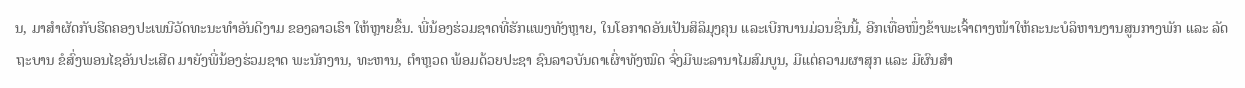ນ, ມາສໍາຜັດກັບຮີດຄອງປະເພນີວັດທະນະທໍາອັນດີງາມ ຂອງລາວເຮົາ ໃຫ້ຫຼາຍຂຶ້ນ. ພີ່ນ້ອງຮ່ວມຊາດທີ່ຮັກແພງທັງຫຼາຍ, ໃນໂອກາດອັນເປັນສິລິມຸງຄຸນ ແລະເບີກບານມ່ວນຊື່ນນີ້, ອີກເທື່ອໜຶ່ງຂ້າພະເຈົ້າຕາງໜ້າໃຫ້ຄະນະບໍລິຫານງານສູນກາງພັກ ແລະ ລັດຖະບານ ຂໍສົ່ງພອນໄຊອັນປະເສີດ ມາຍັງພີ່ນ້ອງຮ່ວມຊາດ ພະນັກງານ, ທະຫານ, ຕໍາຫຼວດ ພ້ອມດ້ວຍປະຊາ ຊົນລາວບັນດາເຜົ່າທັງໝົດ ຈົ່ງມີພະລານາໄມສົມບູນ, ມີແຕ່ຄວາມຜາສຸກ ແລະ ມີຜົນສໍາ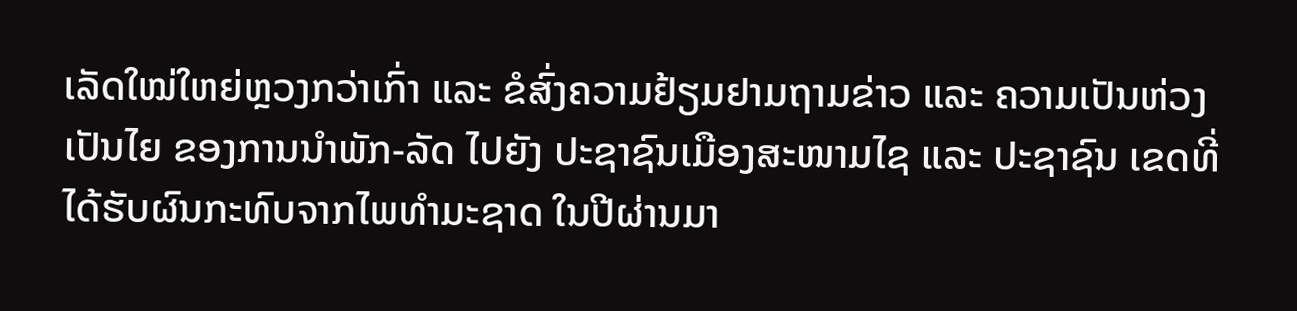ເລັດໃໝ່ໃຫຍ່ຫຼວງກວ່າເກົ່າ ແລະ ຂໍສົ່ງຄວາມຢ້ຽມຢາມຖາມຂ່າວ ແລະ ຄວາມເປັນຫ່ວງເປັນໄຍ ຂອງການນໍາພັກ-ລັດ ໄປຍັງ ປະຊາຊົນເມືອງສະໜາມໄຊ ແລະ ປະຊາຊົນ ເຂດທີ່ໄດ້ຮັບຜົນກະທົບຈາກໄພທໍາມະຊາດ ໃນປີຜ່ານມາ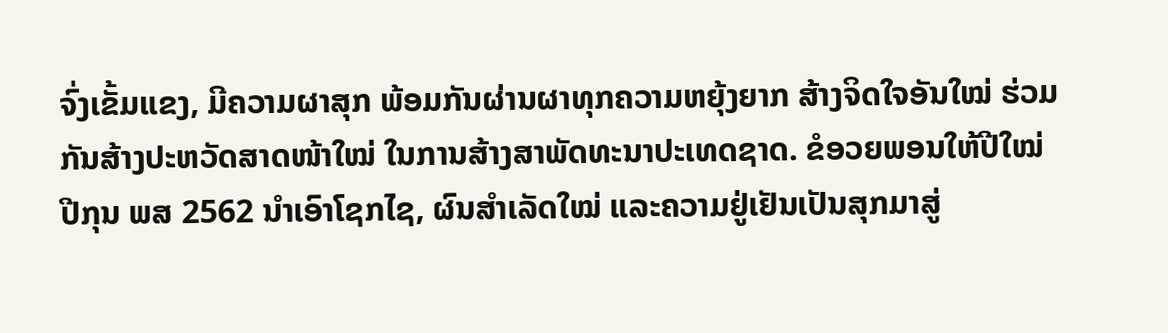ຈົ່ງເຂັ້ມແຂງ, ມີຄວາມຜາສຸກ ພ້ອມກັນຜ່ານຜາທຸກຄວາມຫຍຸ້ງຍາກ ສ້າງຈິດໃຈອັນໃໝ່ ຮ່ວມກັນສ້າງປະຫວັດສາດໜ້າໃໝ່ ໃນການສ້າງສາພັດທະນາປະເທດຊາດ. ຂໍອວຍພອນໃຫ້ປີໃໝ່ ປີກຸນ ພສ 2562 ນໍາເອົາໂຊກໄຊ, ຜົນສໍາເລັດໃໝ່ ແລະຄວາມຢູ່ເຢັນເປັນສຸກມາສູ່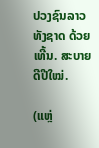ປວງຊົນລາວທັງຊາດ ດ້ວຍເທີ້ນ. ສະບາຍດີປີໃໝ່.

(ແຫຼ່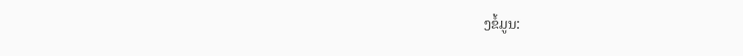ງຂໍ້ມູນ: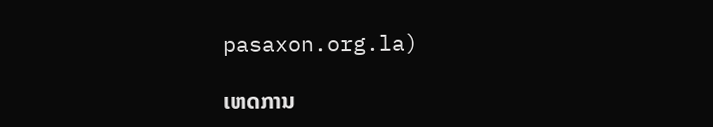pasaxon.org.la)

ເຫດການ